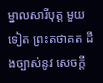ម្នាលសារីបុត្ត មួយទៀត ព្រះតថាគត ដឹងច្បាស់នូវ សេចក្តី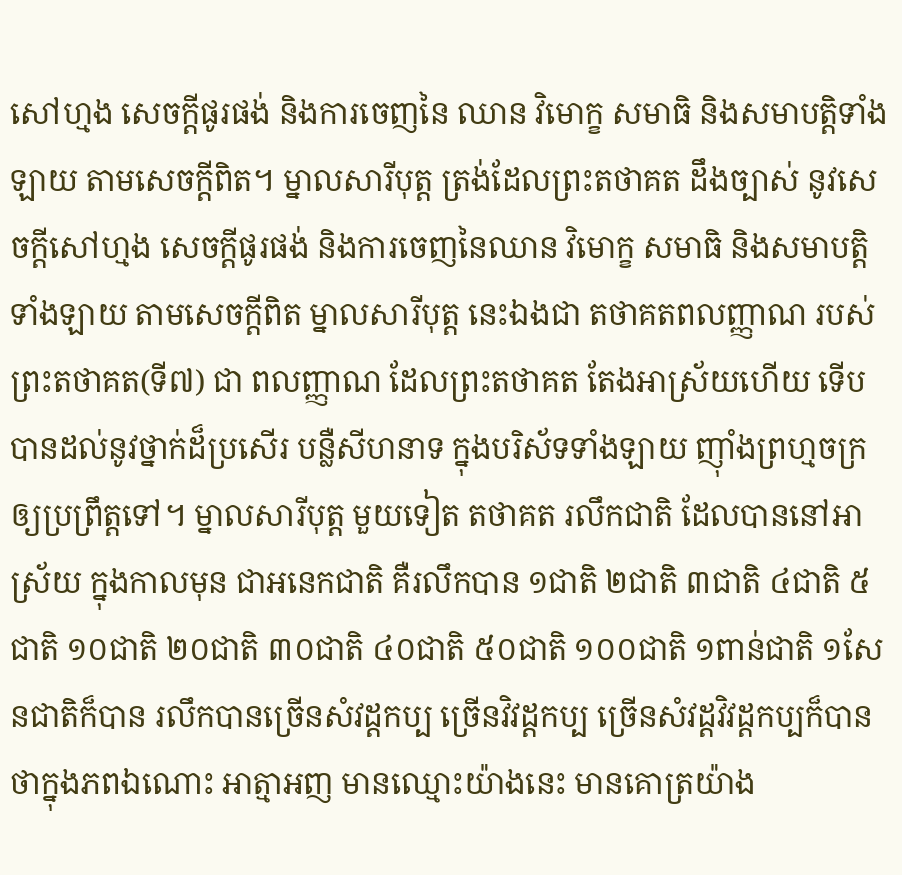សៅហ្មង សេចក្តីផូរផង់ និងការចេញនៃ ឈាន វិមោក្ខ សមាធិ និងសមាបត្តិទាំងឡាយ តាមសេចក្តីពិត។ ម្នាលសារីបុត្ត ត្រង់ដែលព្រះតថាគត ដឹងច្បាស់ នូវសេចក្តីសៅហ្មង សេចក្តីផូរផង់ និងការចេញនៃឈាន វិមោក្ខ សមាធិ និងសមាបត្តិទាំងឡាយ តាមសេចក្តីពិត ម្នាលសារីបុត្ត នេះឯងជា តថាគតពលញ្ញាណ របស់ព្រះតថាគត(ទី៧) ជា ពលញ្ញាណ ដែលព្រះតថាគត តែងអាស្រ័យហើយ ទើបបានដល់នូវថ្នាក់ដ៏ប្រសើរ បន្លឺសីហនាទ ក្នុងបរិស័ទទាំងឡាយ ញ៉ាំងព្រហ្មចក្រ ឲ្យប្រព្រឹត្តទៅ។ ម្នាលសារីបុត្ត មួយទៀត តថាគត រលឹកជាតិ ដែលបាននៅអាស្រ័យ ក្នុងកាលមុន ជាអនេកជាតិ គឺរលឹកបាន ១ជាតិ ២ជាតិ ៣ជាតិ ៤ជាតិ ៥ជាតិ ១០ជាតិ ២០ជាតិ ៣០ជាតិ ៤០ជាតិ ៥០ជាតិ ១០០ជាតិ ១ពាន់ជាតិ ១សែនជាតិក៏បាន រលឹកបានច្រើនសំវដ្តកប្ប ច្រើនវិវដ្តកប្ប ច្រើនសំវដ្ដវិវដ្តកប្បក៏បាន ថាក្នុងភពឯណោះ អាត្មាអញ មានឈ្មោះយ៉ាងនេះ មានគោត្រយ៉ាង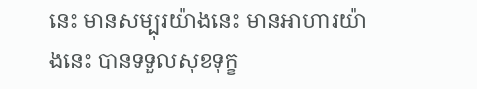នេះ មានសម្បុរយ៉ាងនេះ មានអាហារយ៉ាងនេះ បានទទួលសុខទុក្ខ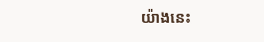យ៉ាងនេះ